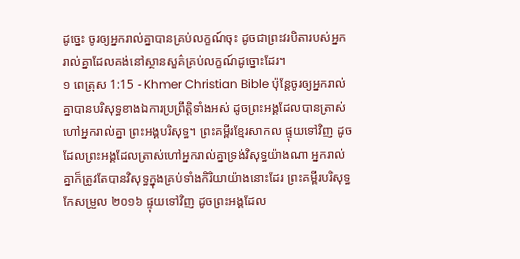ដូច្នេះ ចូរឲ្យអ្នករាល់គ្នាបានគ្រប់លក្ខណ៍ចុះ ដូចជាព្រះវរបិតារបស់អ្នករាល់គ្នាដែលគង់នៅស្ថានសួគ៌គ្រប់លក្ខណ៍ដូច្នោះដែរ។
១ ពេត្រុស 1:15 - Khmer Christian Bible ប៉ុន្ដែចូរឲ្យអ្នករាល់គ្នាបានបរិសុទ្ធខាងឯការប្រព្រឹត្ដិទាំងអស់ ដូចព្រះអង្គដែលបានត្រាស់ហៅអ្នករាល់គ្នា ព្រះអង្គបរិសុទ្ធ។ ព្រះគម្ពីរខ្មែរសាកល ផ្ទុយទៅវិញ ដូចដែលព្រះអង្គដែលត្រាស់ហៅអ្នករាល់គ្នាទ្រង់វិសុទ្ធយ៉ាងណា អ្នករាល់គ្នាក៏ត្រូវតែបានវិសុទ្ធក្នុងគ្រប់ទាំងកិរិយាយ៉ាងនោះដែរ ព្រះគម្ពីរបរិសុទ្ធកែសម្រួល ២០១៦ ផ្ទុយទៅវិញ ដូចព្រះអង្គដែល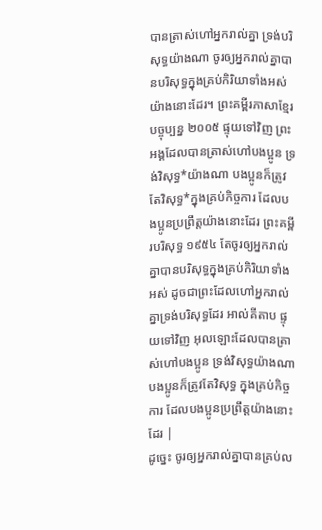បានត្រាស់ហៅអ្នករាល់គ្នា ទ្រង់បរិសុទ្ធយ៉ាងណា ចូរឲ្យអ្នករាល់គ្នាបានបរិសុទ្ធក្នុងគ្រប់កិរិយាទាំងអស់យ៉ាងនោះដែរ។ ព្រះគម្ពីរភាសាខ្មែរបច្ចុប្បន្ន ២០០៥ ផ្ទុយទៅវិញ ព្រះអង្គដែលបានត្រាស់ហៅបងប្អូន ទ្រង់វិសុទ្ធ*យ៉ាងណា បងប្អូនក៏ត្រូវតែវិសុទ្ធ*ក្នុងគ្រប់កិច្ចការ ដែលបងប្អូនប្រព្រឹត្តយ៉ាងនោះដែរ ព្រះគម្ពីរបរិសុទ្ធ ១៩៥៤ តែចូរឲ្យអ្នករាល់គ្នាបានបរិសុទ្ធក្នុងគ្រប់កិរិយាទាំងអស់ ដូចជាព្រះដែលហៅអ្នករាល់គ្នាទ្រង់បរិសុទ្ធដែរ អាល់គីតាប ផ្ទុយទៅវិញ អុលឡោះដែលបានត្រាស់ហៅបងប្អូន ទ្រង់វិសុទ្ធយ៉ាងណា បងប្អូនក៏ត្រូវតែវិសុទ្ធ ក្នុងគ្រប់កិច្ចការ ដែលបងប្អូនប្រព្រឹត្ដយ៉ាងនោះដែរ |
ដូច្នេះ ចូរឲ្យអ្នករាល់គ្នាបានគ្រប់ល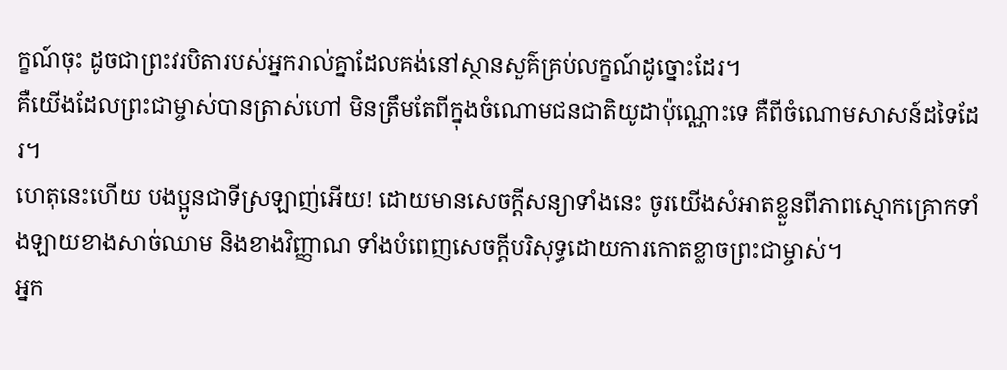ក្ខណ៍ចុះ ដូចជាព្រះវរបិតារបស់អ្នករាល់គ្នាដែលគង់នៅស្ថានសួគ៌គ្រប់លក្ខណ៍ដូច្នោះដែរ។
គឺយើងដែលព្រះជាម្ចាស់បានត្រាស់ហៅ មិនត្រឹមតែពីក្នុងចំណោមជនជាតិយូដាប៉ុណ្ណោះទេ គឺពីចំណោមសាសន៍ដទៃដែរ។
ហេតុនេះហើយ បងប្អូនជាទីស្រឡាញ់អើយ! ដោយមានសេចក្ដីសន្យាទាំងនេះ ចូរយើងសំអាតខ្លួនពីភាពស្មោកគ្រោកទាំងឡាយខាងសាច់ឈាម និងខាងវិញ្ញាណ ទាំងបំពេញសេចក្ដីបរិសុទ្ធដោយការកោតខ្លាចព្រះជាម្ចាស់។
អ្នក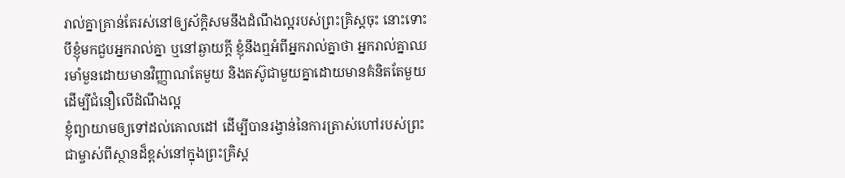រាល់គ្នាគ្រាន់តែរស់នៅឲ្យស័ក្ដិសមនឹងដំណឹងល្អរបស់ព្រះគ្រិស្ដចុះ នោះទោះបីខ្ញុំមកជួបអ្នករាល់គ្នា ឬនៅឆ្ងាយក្ដី ខ្ញុំនឹងឮអំពីអ្នករាល់គ្នាថា អ្នករាល់គ្នាឈរមាំមួនដោយមានវិញ្ញាណតែមួយ និងតស៊ូជាមួយគ្នាដោយមានគំនិតតែមួយដើម្បីជំនឿលើដំណឹងល្អ
ខ្ញុំព្យាយាមឲ្យទៅដល់គោលដៅ ដើម្បីបានរង្វាន់នៃការត្រាស់ហៅរបស់ព្រះជាម្ចាស់ពីស្ថានដ៏ខ្ពស់នៅក្នុងព្រះគ្រិស្ដ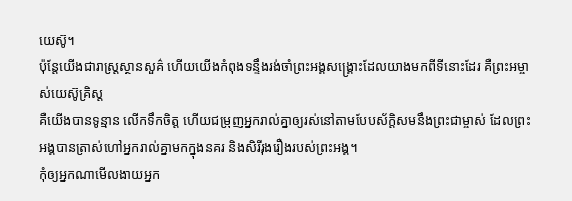យេស៊ូ។
ប៉ុន្ដែយើងជារាស្រ្ដស្ថានសួគ៌ ហើយយើងកំពុងទន្ទឹងរង់ចាំព្រះអង្គសង្គ្រោះដែលយាងមកពីទីនោះដែរ គឺព្រះអម្ចាស់យេស៊ូគ្រិស្ដ
គឺយើងបានទូន្មាន លើកទឹកចិត្ដ ហើយជម្រុញអ្នករាល់គ្នាឲ្យរស់នៅតាមបែបស័ក្ដិសមនឹងព្រះជាម្ចាស់ ដែលព្រះអង្គបានត្រាស់ហៅអ្នករាល់គ្នាមកក្នុងនគរ និងសិរីរុងរឿងរបស់ព្រះអង្គ។
កុំឲ្យអ្នកណាមើលងាយអ្នក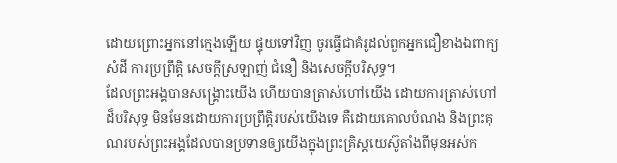ដោយព្រោះអ្នកនៅក្មេងឡើយ ផ្ទុយទៅវិញ ចូរធ្វើជាគំរូដល់ពួកអ្នកជឿខាងឯពាក្យសំដី ការប្រព្រឹត្ដិ សេចក្ដីស្រឡាញ់ ជំនឿ និងសេចក្ដីបរិសុទ្ធ។
ដែលព្រះអង្គបានសង្គ្រោះយើង ហើយបានត្រាស់ហៅយើង ដោយការត្រាស់ហៅដ៏បរិសុទ្ធ មិនមែនដោយការប្រព្រឹត្តិរបស់យើងទេ គឺដោយគោលបំណង និងព្រះគុណរបស់ព្រះអង្គដែលបានប្រទានឲ្យយើងក្នុងព្រះគ្រិស្ដយេស៊ូតាំងពីមុនអស់ក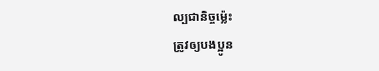ល្បជានិច្ចម្ល៉េះ
ត្រូវឲ្យបងប្អូន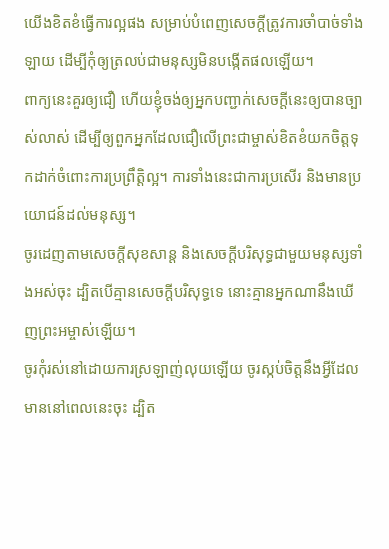យើងខិតខំធ្វើការល្អផង សម្រាប់បំពេញសេចក្ដីត្រូវការចាំបាច់ទាំងឡាយ ដើម្បីកុំឲ្យត្រលប់ជាមនុស្សមិនបង្កើតផលឡើយ។
ពាក្យនេះគួរឲ្យជឿ ហើយខ្ញុំចង់ឲ្យអ្នកបញ្ជាក់សេចក្ដីនេះឲ្យបានច្បាស់លាស់ ដើម្បីឲ្យពួកអ្នកដែលជឿលើព្រះជាម្ចាស់ខិតខំយកចិត្ដទុកដាក់ចំពោះការប្រព្រឹត្ដិល្អ។ ការទាំងនេះជាការប្រសើរ និងមានប្រយោជន៍ដល់មនុស្ស។
ចូរដេញតាមសេចក្ដីសុខសាន្ដ និងសេចក្ដីបរិសុទ្ធជាមួយមនុស្សទាំងអស់ចុះ ដ្បិតបើគ្មានសេចក្ដីបរិសុទ្ធទេ នោះគ្មានអ្នកណានឹងឃើញព្រះអម្ចាស់ឡើយ។
ចូរកុំរស់នៅដោយការស្រឡាញ់លុយឡើយ ចូរស្កប់ចិត្តនឹងអ្វីដែលមាននៅពេលនេះចុះ ដ្បិត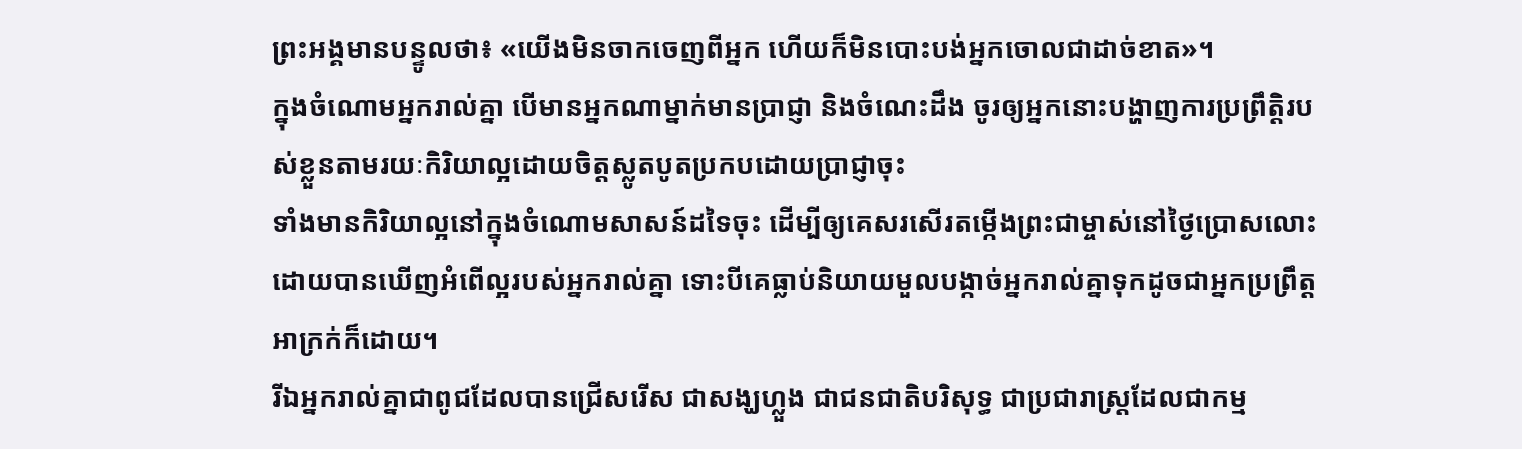ព្រះអង្គមានបន្ទូលថា៖ «យើងមិនចាកចេញពីអ្នក ហើយក៏មិនបោះបង់អ្នកចោលជាដាច់ខាត»។
ក្នុងចំណោមអ្នករាល់គ្នា បើមានអ្នកណាម្នាក់មានប្រាជ្ញា និងចំណេះដឹង ចូរឲ្យអ្នកនោះបង្ហាញការប្រព្រឹត្ដិរបស់ខ្លួនតាមរយៈកិរិយាល្អដោយចិត្ដស្លូតបូតប្រកបដោយប្រាជ្ញាចុះ
ទាំងមានកិរិយាល្អនៅក្នុងចំណោមសាសន៍ដទៃចុះ ដើម្បីឲ្យគេសរសើរតម្កើងព្រះជាម្ចាស់នៅថ្ងៃប្រោសលោះ ដោយបានឃើញអំពើល្អរបស់អ្នករាល់គ្នា ទោះបីគេធ្លាប់និយាយមួលបង្កាច់អ្នករាល់គ្នាទុកដូចជាអ្នកប្រព្រឹត្ដអាក្រក់ក៏ដោយ។
រីឯអ្នករាល់គ្នាជាពូជដែលបានជ្រើសរើស ជាសង្ឃហ្លួង ជាជនជាតិបរិសុទ្ធ ជាប្រជារាស្ដ្រដែលជាកម្ម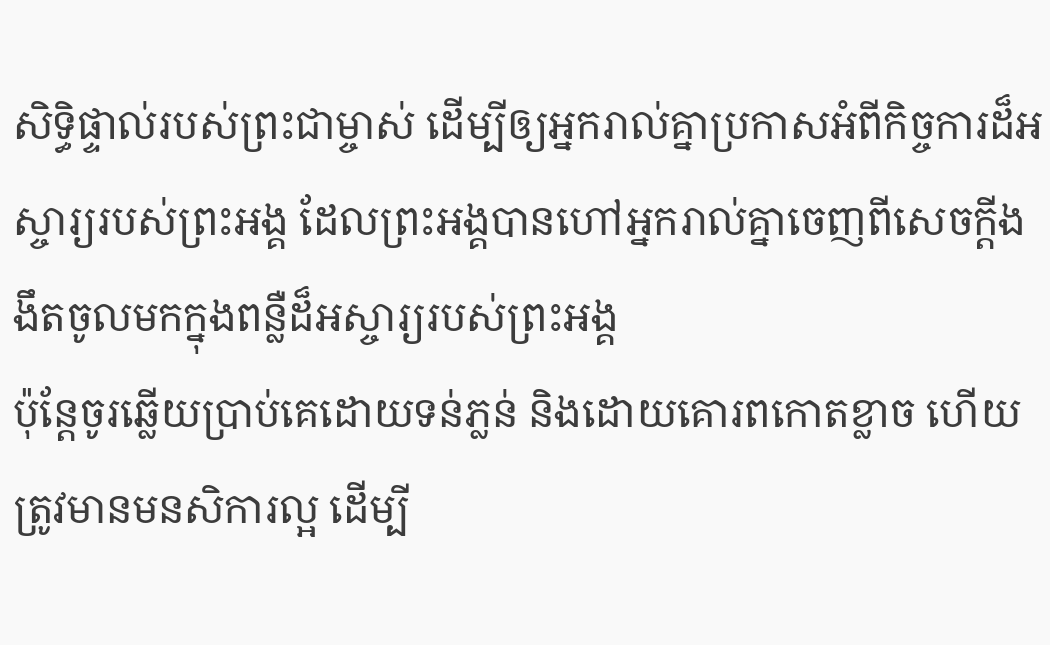សិទ្ធិផ្ទាល់របស់ព្រះជាម្ចាស់ ដើម្បីឲ្យអ្នករាល់គ្នាប្រកាសអំពីកិច្ចការដ៏អស្ចារ្យរបស់ព្រះអង្គ ដែលព្រះអង្គបានហៅអ្នករាល់គ្នាចេញពីសេចក្ដីងងឹតចូលមកក្នុងពន្លឺដ៏អស្ចារ្យរបស់ព្រះអង្គ
ប៉ុន្ដែចូរឆ្លើយប្រាប់គេដោយទន់ភ្លន់ និងដោយគោរពកោតខ្លាច ហើយត្រូវមានមនសិការល្អ ដើម្បី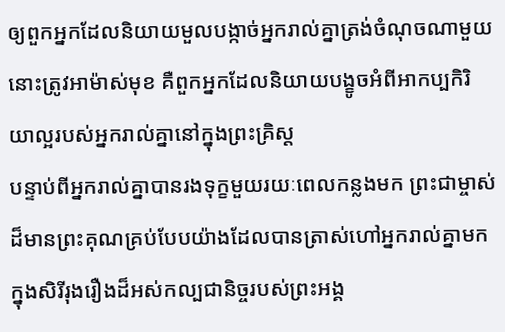ឲ្យពួកអ្នកដែលនិយាយមួលបង្កាច់អ្នករាល់គ្នាត្រង់ចំណុចណាមួយនោះត្រូវអាម៉ាស់មុខ គឺពួកអ្នកដែលនិយាយបង្ខូចអំពីអាកប្បកិរិយាល្អរបស់អ្នករាល់គ្នានៅក្នុងព្រះគ្រិស្ដ
បន្ទាប់ពីអ្នករាល់គ្នាបានរងទុក្ខមួយរយៈពេលកន្លងមក ព្រះជាម្ចាស់ដ៏មានព្រះគុណគ្រប់បែបយ៉ាងដែលបានត្រាស់ហៅអ្នករាល់គ្នាមកក្នុងសិរីរុងរឿងដ៏អស់កល្បជានិច្ចរបស់ព្រះអង្គ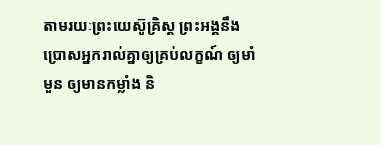តាមរយៈព្រះយេស៊ូគ្រិស្ដ ព្រះអង្គនឹងប្រោសអ្នករាល់គ្នាឲ្យគ្រប់លក្ខណ៍ ឲ្យមាំមួន ឲ្យមានកម្លាំង និ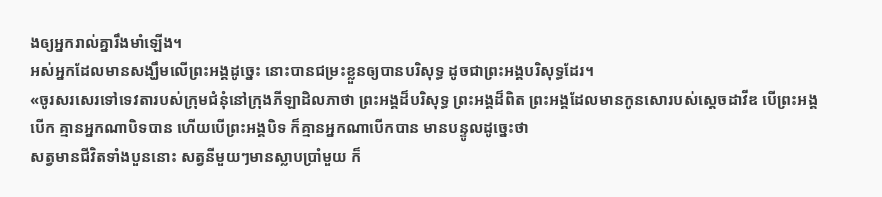ងឲ្យអ្នករាល់គ្នារឹងមាំឡើង។
អស់អ្នកដែលមានសង្ឃឹមលើព្រះអង្គដូច្នេះ នោះបានជម្រះខ្លួនឲ្យបានបរិសុទ្ធ ដូចជាព្រះអង្គបរិសុទ្ធដែរ។
«ចូរសរសេរទៅទេវតារបស់ក្រុមជំនុំនៅក្រុងភីឡាដិលភាថា ព្រះអង្គដ៏បរិសុទ្ធ ព្រះអង្គដ៏ពិត ព្រះអង្គដែលមានកូនសោរបស់ស្ដេចដាវីឌ បើព្រះអង្គបើក គ្មានអ្នកណាបិទបាន ហើយបើព្រះអង្គបិទ ក៏គ្មានអ្នកណាបើកបាន មានបន្ទូលដូច្នេះថា
សត្វមានជីវិតទាំងបួននោះ សត្វនីមួយៗមានស្លាបប្រាំមួយ ក៏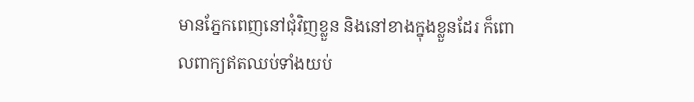មានភ្នែកពេញនៅជុំវិញខ្លួន និងនៅខាងក្នុងខ្លួនដែរ ក៏ពោលពាក្យឥតឈប់ទាំងយប់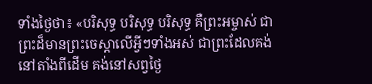ទាំងថ្ងៃថា៖ «បរិសុទ្ធ បរិសុទ្ធ បរិសុទ្ធ គឺព្រះអម្ចាស់ ជាព្រះដ៏មានព្រះចេស្ដាលើអ្វីៗទាំងអស់ ជាព្រះដែលគង់នៅតាំងពីដើម គង់នៅសព្វថ្ងៃ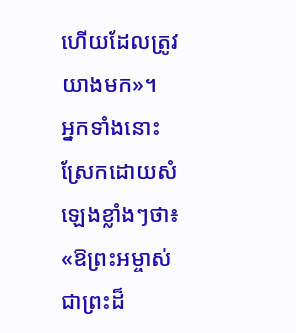ហើយដែលត្រូវយាងមក»។
អ្នកទាំងនោះស្រែកដោយសំឡេងខ្លាំងៗថា៖ «ឱព្រះអម្ចាស់ជាព្រះដ៏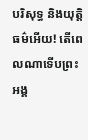បរិសុទ្ធ និងយុត្ដិធម៌អើយ! តើពេលណាទើបព្រះអង្គ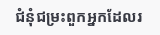ជំនុំជម្រះពួកអ្នកដែលរ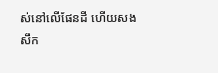ស់នៅលើផែនដី ហើយសងសឹក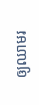ឲ្យឈាមរ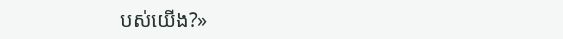បស់យើង?»